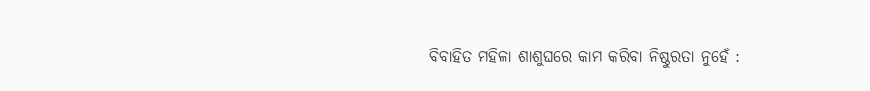ବିବାହିତ ମହିଳା ଶାଶୁଘରେ କାମ କରିବା ନିଷ୍ଠୁରତା ନୁହେଁ :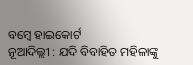ବମ୍ବେ ହାଇକୋର୍ଟ
ନୂଆଦିଲ୍ଲୀ : ଯଦି ବିବାହିତ ମହିଳାଙ୍କୁ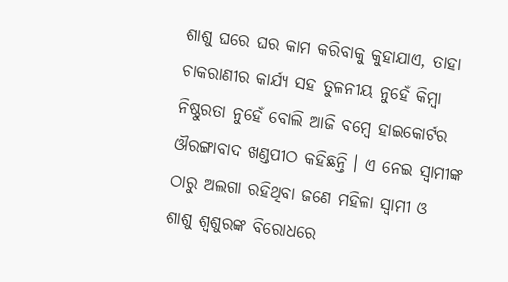ଶାଶୁ ଘରେ ଘର କାମ କରିବାକୁ କୁହାଯାଏ, ତାହା ଚାକରାଣୀର କାର୍ଯ୍ୟ ସହ ତୁଳନୀୟ ନୁହେଁ କିମ୍ବା ନିଷ୍ଠୁରତା ନୁହେଁ ବୋଲି ଆଜି ବମ୍ବେ ହାଇକୋର୍ଟର ଔରଙ୍ଗାବାଦ ଖଣ୍ଡପୀଠ କହିଛନ୍ତି । ଏ ନେଇ ସ୍ୱାମୀଙ୍କ ଠାରୁ ଅଲଗା ରହିଥିବା ଜଣେ ମହିଳା ସ୍ୱାମୀ ଓ ଶାଶୁ ଶ୍ୱଶୁରଙ୍କ ବିରୋଧରେ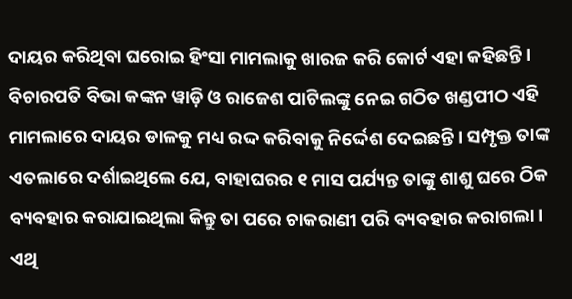ଦାୟର କରିଥିବା ଘରୋଇ ହିଂସା ମାମଲାକୁ ଖାରଜ କରି କୋର୍ଟ ଏହା କହିଛନ୍ତି ।
ବିଚାରପତି ବିଭା କଙ୍କନ ୱାଡ଼ି ଓ ରାଜେଶ ପାଟିଲଙ୍କୁ ନେଇ ଗଠିତ ଖଣ୍ଡପୀଠ ଏହି ମାମଲାରେ ଦାୟର ଡାଳକୁ ମଧ୍ୟ ରଦ୍ଦ କରିବାକୁ ନିର୍ଦ୍ଦେଶ ଦେଇଛନ୍ତି । ସମ୍ପୃକ୍ତ ତାଙ୍କ ଏତଲାରେ ଦର୍ଶାଇଥିଲେ ଯେ, ବାହାଘରର ୧ ମାସ ପର୍ଯ୍ୟନ୍ତ ତାଙ୍କୁ ଶାଶୁ ଘରେ ଠିକ ବ୍ୟବହାର କରାଯାଇଥିଲା କିନ୍ତୁ ତା ପରେ ଚାକରାଣୀ ପରି ବ୍ୟବହାର କରାଗଲା । ଏଥି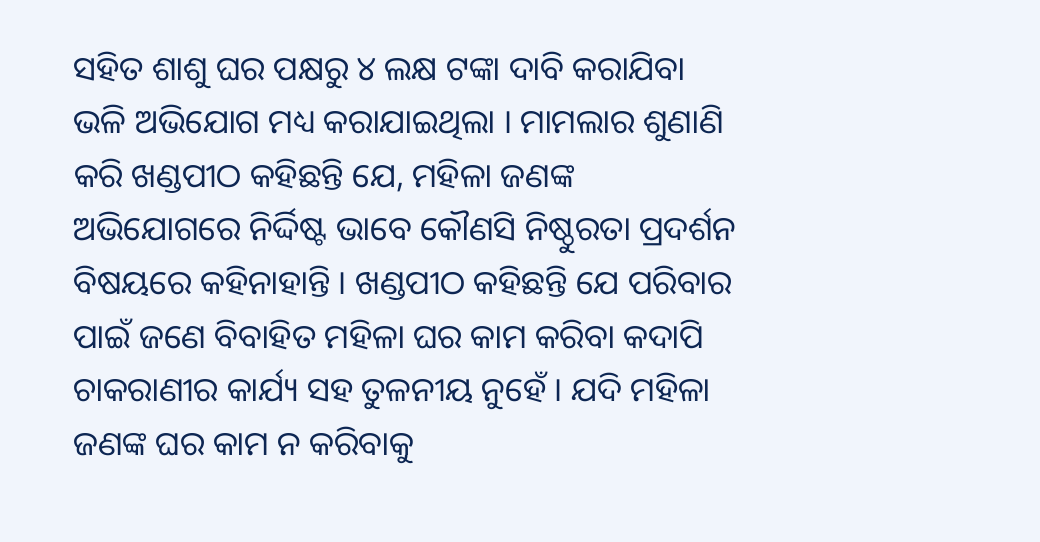ସହିତ ଶାଶୁ ଘର ପକ୍ଷରୁ ୪ ଲକ୍ଷ ଟଙ୍କା ଦାବି କରାଯିବା ଭଳି ଅଭିଯୋଗ ମଧ୍ୟ କରାଯାଇଥିଲା । ମାମଲାର ଶୁଣାଣି କରି ଖଣ୍ଡପୀଠ କହିଛନ୍ତି ଯେ, ମହିଳା ଜଣଙ୍କ ଅଭିଯୋଗରେ ନିର୍ଦ୍ଦିଷ୍ଟ ଭାବେ କୌଣସି ନିଷ୍ଠୁରତା ପ୍ରଦର୍ଶନ ବିଷୟରେ କହିନାହାନ୍ତି । ଖଣ୍ଡପୀଠ କହିଛନ୍ତି ଯେ ପରିବାର ପାଇଁ ଜଣେ ବିବାହିତ ମହିଳା ଘର କାମ କରିବା କଦାପି ଚାକରାଣୀର କାର୍ଯ୍ୟ ସହ ତୁଳନୀୟ ନୁହେଁ । ଯଦି ମହିଳା ଜଣଙ୍କ ଘର କାମ ନ କରିବାକୁ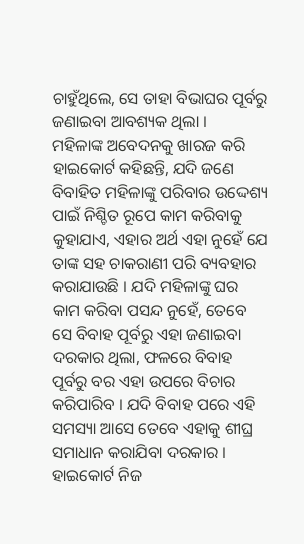ଚାହୁଁଥିଲେ, ସେ ତାହା ବିଭାଘର ପୂର୍ବରୁ ଜଣାଇବା ଆବଶ୍ୟକ ଥିଲା ।
ମହିଳାଙ୍କ ଅବେଦନକୁ ଖାରଜ କରି ହାଇକୋର୍ଟ କହିଛନ୍ତି, ଯଦି ଜଣେ ବିବାହିତ ମହିଳାଙ୍କୁ ପରିବାର ଉଦ୍ଦେଶ୍ୟ ପାଇଁ ନିଶ୍ଚିତ ରୂପେ କାମ କରିବାକୁ କୁହାଯାଏ, ଏହାର ଅର୍ଥ ଏହା ନୁହେଁ ଯେ ତାଙ୍କ ସହ ଚାକରାଣୀ ପରି ବ୍ୟବହାର କରାଯାଉଛି । ଯଦି ମହିଳାଙ୍କୁ ଘର କାମ କରିବା ପସନ୍ଦ ନୁହେଁ, ତେବେ ସେ ବିବାହ ପୂର୍ବରୁ ଏହା ଜଣାଇବା ଦରକାର ଥିଲା, ଫଳରେ ବିବାହ ପୂର୍ବରୁ ବର ଏହା ଉପରେ ବିଚାର କରିପାରିବ । ଯଦି ବିବାହ ପରେ ଏହି ସମସ୍ୟା ଆସେ ତେବେ ଏହାକୁ ଶୀଘ୍ର ସମାଧାନ କରାଯିବା ଦରକାର । ହାଇକୋର୍ଟ ନିଜ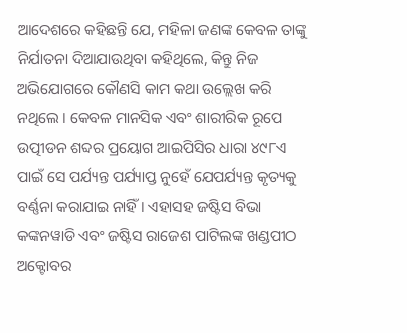ଆଦେଶରେ କହିଛନ୍ତି ଯେ, ମହିଳା ଜଣଙ୍କ କେବଳ ତାଙ୍କୁ ନିର୍ଯାତନା ଦିଆଯାଉଥିବା କହିଥିଲେ, କିନ୍ତୁ ନିଜ ଅଭିଯୋଗରେ କୌଣସି କାମ କଥା ଉଲ୍ଲେଖ କରି ନଥିଲେ । କେବଳ ମାନସିକ ଏବଂ ଶାରୀରିକ ରୂପେ ଉତ୍ପୀଡନ ଶବ୍ଦର ପ୍ରୟୋଗ ଆଇପିସିର ଧାରା ୪୯୮ଏ ପାଇଁ ସେ ପର୍ଯ୍ୟନ୍ତ ପର୍ଯ୍ୟାପ୍ତ ନୁହେଁ ଯେପର୍ଯ୍ୟନ୍ତ କୃତ୍ୟକୁ ବର୍ଣ୍ଣନା କରାଯାଇ ନାହିଁ । ଏହାସହ ଜଷ୍ଟିସ ବିଭା କଙ୍କନୱାଡି ଏବଂ ଜଷ୍ଟିସ ରାଜେଶ ପାଟିଲଙ୍କ ଖଣ୍ଡପୀଠ ଅକ୍ଟୋବର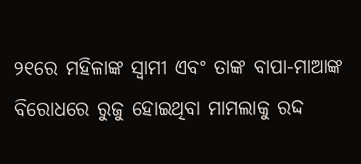୨୧ରେ ମହିଳାଙ୍କ ସ୍ୱାମୀ ଏବଂ ତାଙ୍କ ବାପା-ମାଆଙ୍କ ବିରୋଧରେ ରୁଜୁ ହୋଇଥିବା ମାମଲାକୁ ରଦ୍ଦ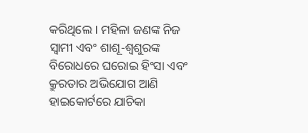କରିଥିଲେ । ମହିଳା ଜଣଙ୍କ ନିଜ ସ୍ୱାମୀ ଏବଂ ଶାଶୂ-ଶ୍ୱଶୁରଙ୍କ ବିରୋଧରେ ଘରୋଇ ହିଂସା ଏବଂ କ୍ରୁରତାର ଅଭିଯୋଗ ଆଣି ହାଇକୋର୍ଟରେ ଯାଚିକା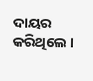ଦାୟର କରିଥିଲେ ।